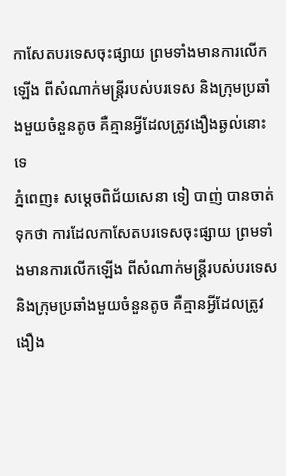កាសែតបរទេសចុះផ្សាយ ព្រមទាំងមានការលើកឡើង ពីសំណាក់មន្ត្រីរបស់បរទេស និងក្រុមប្រឆាំងមួយចំនួនតូច គឺគ្មានអ្វីដែលត្រូវងឿងឆ្ងល់នោះទេ
ភ្នំពេញ៖ សម្តេចពិជ័យសេនា ទៀ បាញ់ បានចាត់ទុកថា ការដែលកាសែតបរទេសចុះផ្សាយ ព្រមទាំងមានការលើកឡើង ពីសំណាក់មន្ត្រីរបស់បរទេស និងក្រុមប្រឆាំងមួយចំនួនតូច គឺគ្មានអ្វីដែលត្រូវងឿង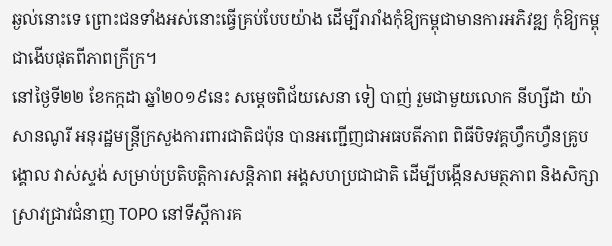ឆ្ងល់នោះទេ ព្រោះជនទាំងអស់នោះធ្វើគ្រប់បែបយ៉ាង ដើម្បីរារាំងកុំឱ្យកម្ពុជាមានការអភិវឌ្ឍ កុំឱ្យកម្ពុជាងើបផុតពីភាពក្រីក្រ។
នៅថ្ងៃទី២២ ខែកក្កដា ឆ្នាំ២០១៩នេះ សម្តេចពិជ័យសេនា ទៀ បាញ់ រួមជាមួយលោក នីហ្សីដា យ៉ាសានណូរី អនុរដ្ឋមន្ត្រីក្រសួងការពារជាតិជប៉ុន បានអញ្ជើញជាអធបតីភាព ពិធីបិទវគ្គហ្វឹកហ្វឺនគ្រូបង្គោល វាស់ស្ទង់ សម្រាប់ប្រតិបត្តិការសន្តិភាព អង្គសហប្រជាជាតិ ដើម្បីបង្កើនសមត្ថភាព និងសិក្សាស្រាវជ្រាវជំនាញ TOPO នៅទីស្តីការគ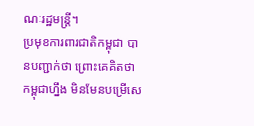ណៈរដ្ឋមន្ត្រី។
ប្រមុខការពារជាតិកម្ពុជា បានបញ្ជាក់ថា ព្រោះគេគិតថា កម្ពុជាហ្នឹង មិនមែនបម្រើសេ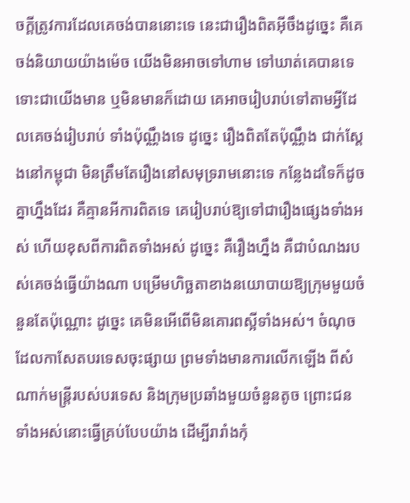ចក្តីត្រូវការដែលគេចង់បាននោះទេ នេះជារឿងពិតអ៊ីចឹងដូច្នេះ គឺគេចង់និយាយយ៉ាងម៉េច យើងមិនអាចទៅហាម ទៅឃាត់គេបានទេ ទោះជាយើងមាន ឬមិនមានក៏ដោយ គេអាចរៀបរាប់ទៅតាមអ្វីដែលគេចង់រៀបរាប់ ទាំងប៉ុណ្ណឹងទេ ដូច្នេះ រឿងពិតតែប៉ុណ្ណឹង ជាក់ស្តែងនៅកម្ពុជា មិនត្រឹមតែរឿងនៅសមុទ្ររាមនោះទេ កន្លែងដទៃក៏ដូចគ្នាហ្នឹងដែរ គឺគ្មានអីការពិតទេ គេរៀបរាប់ឱ្យទៅជារឿងផ្សេងទាំងអស់ ហើយខុសពីការពិតទាំងអស់ ដូច្នេះ គឺរឿងហ្នឹង គឺជាបំណងរបស់គេចង់ធ្វើយ៉ាងណា បម្រើមហិច្ឆតាខាងនយោបាយឱ្យក្រុមមួយចំនួនតែប៉ុណ្ណោះ ដូច្នេះ គេមិនអើពើមិនគោរពស្អីទាំងអស់។ ចំណុចដែលកាសែតបរទេសចុះផ្សាយ ព្រមទាំងមានការលើកឡើង ពីសំណាក់មន្ត្រីរបស់បរទេស និងក្រុមប្រឆាំងមួយចំនួនតូច ព្រោះជនទាំងអស់នោះធ្វើគ្រប់បែបយ៉ាង ដើម្បីរារាំងកុំ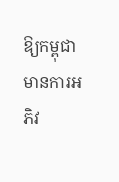ឱ្យកម្ពុជាមានការអភិវ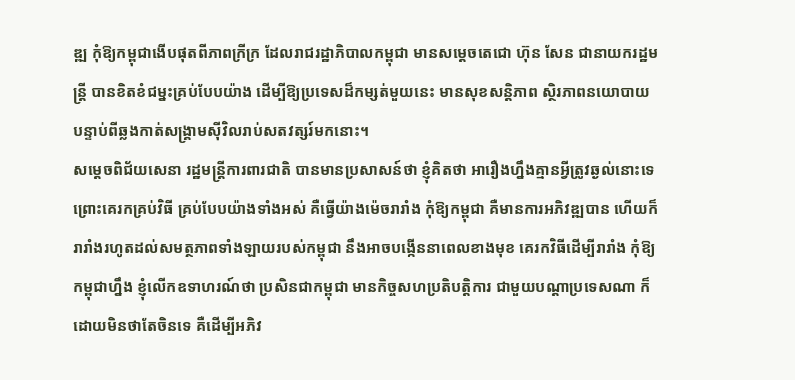ឌ្ឍ កុំឱ្យកម្ពុជាងើបផុតពីភាពក្រីក្រ ដែលរាជរដ្ឋាភិបាលកម្ពុជា មានសម្តេចតេជោ ហ៊ុន សែន ជានាយករដ្ឋមន្ត្រី បានខិតខំជម្នះគ្រប់បែបយ៉ាង ដើម្បីឱ្យប្រទេសដ៏កម្សត់មួយនេះ មានសុខសន្តិភាព ស្ថិរភាពនយោបាយ បន្ទាប់ពីឆ្លងកាត់សង្គ្រាមស៊ីវិលរាប់សតវត្សរ៍មកនោះ។
សម្តេចពិជ័យសេនា រដ្ឋមន្ត្រីការពារជាតិ បានមានប្រសាសន៍ថា ខ្ញុំគិតថា អារឿងហ្នឹងគ្មានអ្វីត្រូវឆ្ងល់នោះទេ ព្រោះគេរកគ្រប់វិធី គ្រប់បែបយ៉ាងទាំងអស់ គឺធ្វើយ៉ាងម៉េចរារាំង កុំឱ្យកម្ពុជា គឺមានការអភិវឌ្ឍបាន ហើយក៏រារាំងរហូតដល់សមត្ថភាពទាំងឡាយរបស់កម្ពុជា នឹងអាចបង្កើននាពេលខាងមុខ គេរកវិធីដើម្បីរារាំង កុំឱ្យកម្ពុជាហ្នឹង ខ្ញុំលើកឧទាហរណ៍ថា ប្រសិនជាកម្ពុជា មានកិច្ចសហប្រតិបត្តិការ ជាមួយបណ្តាប្រទេសណា ក៏ដោយមិនថាតែចិនទេ គឺដើម្បីអភិវ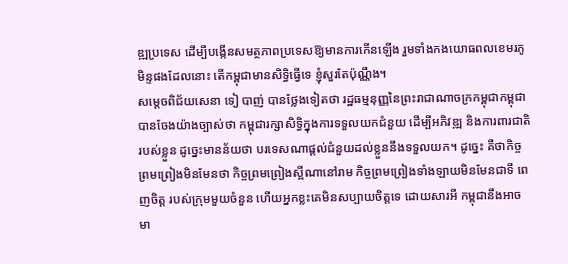ឌ្ឍប្រទេស ដើម្បីបង្កើនសមត្ថភាពប្រទេសឱ្យមានការកើនឡើង រួមទាំងកងយោធពលខេមរភូមិន្ទផងដែលនោះ តើកម្ពុជាមានសិទ្ធិធ្វើទេ ខ្ញុំសួរតែប៉ុណ្ណឹង។
សម្តេចពិជ័យសេនា ទៀ បាញ់ បានថ្លែងទៀតថា រដ្ឋធម្មនុញ្ញនៃព្រះរាជាណាចក្រកម្ពុជាកម្ពុជា បានចែងយ៉ាងច្បាស់ថា កម្ពុជារក្សាសិទ្ធិក្នុងការទទួលយកជំនួយ ដើម្បីអភិវឌ្ឍ និងការពារជាតិរបស់ខ្លួន ដូច្នេះមានន័យថា បរទេសណាផ្តល់ជំនួយដល់ខ្លួននឹងទទួលយក។ ដូច្នេះ គឺថាកិច្ចព្រមព្រៀងមិនមែនថា កិច្ចព្រមព្រៀងស្អីណានៅរាម កិច្ចព្រមព្រៀងទាំងឡាយមិនមែនជាទី ពេញចិត្ត របស់ក្រុមមួយចំនួន ហើយអ្នកខ្លះគេមិនសប្បាយចិត្តទេ ដោយសារអី កម្ពុជានឹងអាចមា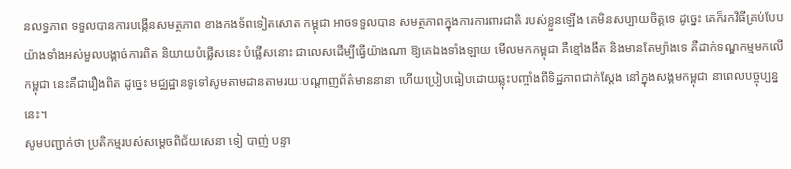នលទ្ធភាព ទទួលបានការបង្កើនសមត្ថភាព ខាងកងទ័ពទៀតសោត កម្ពុជា អាចទទួលបាន សមត្ថភាពក្នុងការការពារជាតិ របស់ខ្លួនឡើង គេមិនសប្បាយចិត្តទេ ដូច្នេះ គេក៏រកវិធីគ្រប់បែបយ៉ាងទាំងអស់មួលបង្គាច់ការពិត និយាយបំផ្លើសនេះ បំផ្លើសនោះ ជាលេសដើម្បីធ្វើយ៉ាងណា ឱ្យគេឯងទាំងឡាយ មើលមកកម្ពុជា គឺខ្មៅងងឹត និងមានតែម្យ៉ាងទេ គឺដាក់ទណ្ឌកម្មមកលើកម្ពុជា នេះគឺជារឿងពិត ដូច្នេះ មជ្ឈដ្ឋានទូទៅសូមតាមដានតាមរយៈបណ្តាញព័ត៌មាននានា ហើយប្រៀបធៀបដោយឆ្លុះបញ្ចាំងពីទិដ្ឋភាពជាក់ស្តែង នៅក្នុងសង្គមកម្ពុជា នាពេលបច្ចុប្បន្ននេះ។
សូមបញ្ជាក់ថា ប្រតិកម្មរបស់សម្តេចពិជ័យសេនា ទៀ បាញ់ បន្ទា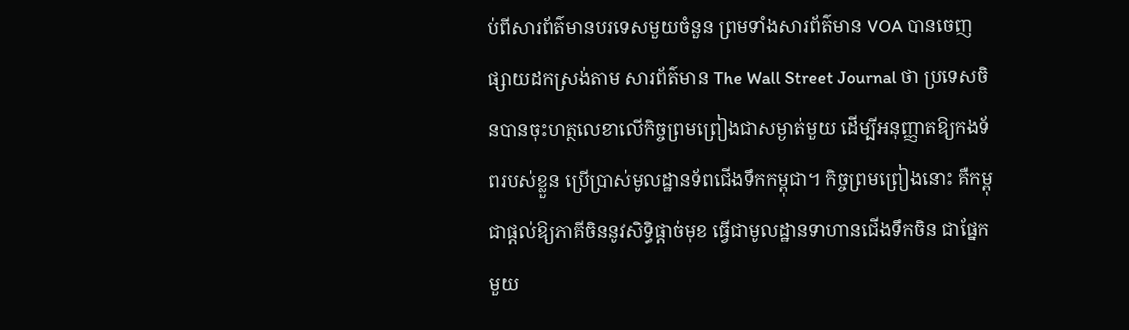ប់ពីសារព័ត៌មានបរទេសមួយចំនួន ព្រមទាំងសារព័ត៌មាន VOA បានចេញផ្សាយដកស្រង់តាម សារព័ត៌មាន The Wall Street Journal ថា ប្រទេសចិនបានចុះហត្ថលេខាលើកិច្ចព្រមព្រៀងជាសម្ងាត់មួយ ដើម្បីអនុញ្ញាតឱ្យកងទ័ពរបស់ខ្លួន ប្រើប្រាស់មូលដ្ឋានទ័ពជើងទឹកកម្ពុជា។ កិច្ចព្រមព្រៀងនោះ គឺកម្ពុជាផ្តល់ឱ្យភាគីចិននូវសិទ្ធិផ្តាច់មុខ ធ្វើជាមូលដ្ឋានទាហានជើងទឹកចិន ជាផ្នែកមួយ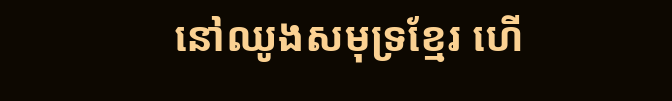នៅឈូងសមុទ្រខ្មែរ ហើ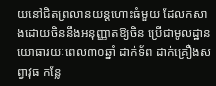យនៅជិតព្រលានយន្តហោះធំមួយ ដែលកសាងដោយចិននឹងអនុញ្ញាតឱ្យចិន ប្រើជាមូលដ្ឋានយោធារយៈពេល៣០ឆ្នាំ ដាក់ទ័ព ដាក់គ្រឿងសព្វាវុធ កន្លែ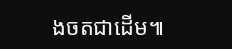ងចតជាដើម៕